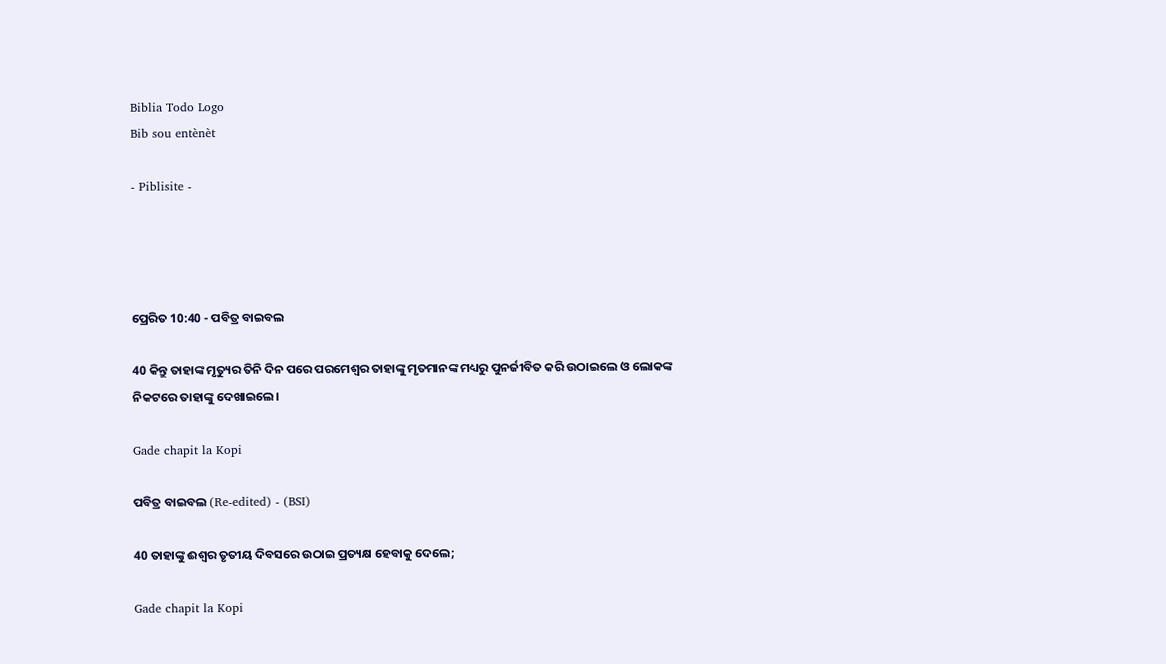Biblia Todo Logo
Bib sou entènèt

- Piblisite -




ପ୍ରେରିତ 10:40 - ପବିତ୍ର ବାଇବଲ

40 କିନ୍ତୁ ତାହାଙ୍କ ମୃତ୍ୟୁର ତିନି ଦିନ ପରେ ପରମେଶ୍ୱର ତାହାଙ୍କୁ ମୃତମାନଙ୍କ ମଧ୍ୟରୁ ପୁନର୍ଜୀବିତ କରି ଉଠାଇଲେ ଓ ଲୋକଙ୍କ ନିକଟରେ ତାହାଙ୍କୁ ଦେଖାଇଲେ।

Gade chapit la Kopi

ପବିତ୍ର ବାଇବଲ (Re-edited) - (BSI)

40 ତାହାଙ୍କୁ ଈଶ୍ଵର ତୃତୀୟ ଦିବସରେ ଉଠାଇ ପ୍ରତ୍ୟକ୍ଷ ହେବାକୁ ଦେଲେ;

Gade chapit la Kopi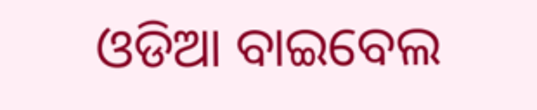ଓଡିଆ ବାଇବେଲ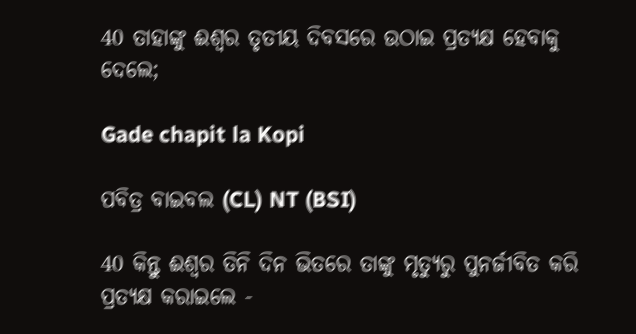40 ତାହାଙ୍କୁ ଈଶ୍ୱର ତୃତୀୟ ଦିବସରେ ଉଠାଇ ପ୍ରତ୍ୟକ୍ଷ ହେବାକୁ ଦେଲେ;

Gade chapit la Kopi

ପବିତ୍ର ବାଇବଲ (CL) NT (BSI)

40 କିନ୍ତୁ ଈଶ୍ୱର ତିନି ଦିନ ଭିତରେ ତାଙ୍କୁ ମୃତ୍ୟୁରୁ ପୁନର୍ଜୀବିତ କରି ପ୍ରତ୍ୟକ୍ଷ କରାଇଲେ -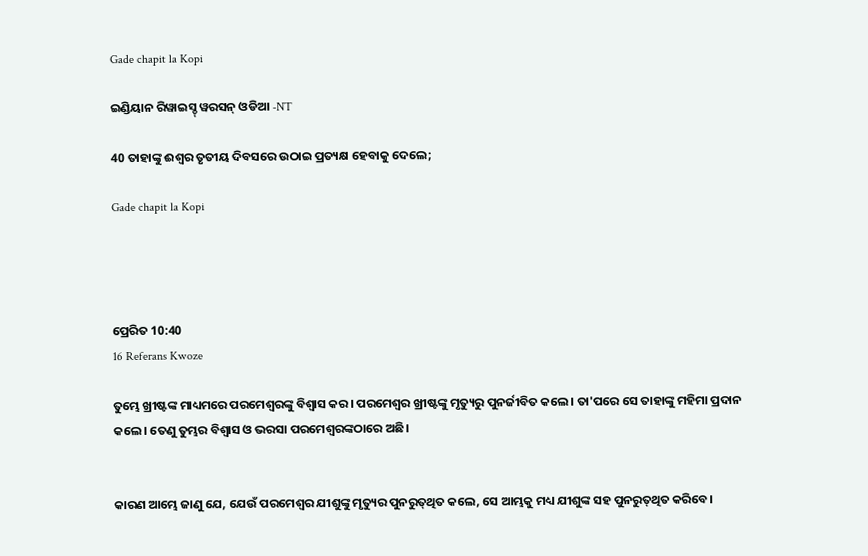Gade chapit la Kopi

ଇଣ୍ଡିୟାନ ରିୱାଇସ୍ଡ୍ ୱରସନ୍ ଓଡିଆ -NT

40 ତାହାଙ୍କୁ ଈଶ୍ବର ତୃତୀୟ ଦିବସରେ ଉଠାଇ ପ୍ରତ୍ୟକ୍ଷ ହେବାକୁ ଦେଲେ;

Gade chapit la Kopi




ପ୍ରେରିତ 10:40
16 Referans Kwoze

ତୁମ୍ଭେ ଖ୍ରୀଷ୍ଟଙ୍କ ମାଧ୍ୟମରେ ପରମେଶ୍ୱରଙ୍କୁ ବିଶ୍ୱାସ କର। ପରମେଶ୍ୱର ଖ୍ରୀଷ୍ଟଙ୍କୁ ମୃତ୍ୟୁରୁ ପୁନର୍ଜୀବିତ କଲେ। ତା'ପରେ ସେ ତାହାଙ୍କୁ ମହିମା ପ୍ରଦାନ କଲେ। ତେଣୁ ତୁମ୍ଭର ବିଶ୍ୱାସ ଓ ଭରସା ପରମେଶ୍ୱରଙ୍କଠାରେ ଅଛି।


କାରଣ ଆମ୍ଭେ ଜାଣୁ ଯେ, ଯେଉଁ ପରମେଶ୍ୱର ଯୀଶୁଙ୍କୁ ମୃତ୍ୟୁର ପୁନରୁ‌ତ୍‌‌ଥିତ କଲେ, ସେ ଆମ୍ଭକୁ ମଧ୍ୟ ଯୀଶୁଙ୍କ ସହ ପୁନରୁ‌ତ୍‌‌ଥିତ କରିବେ।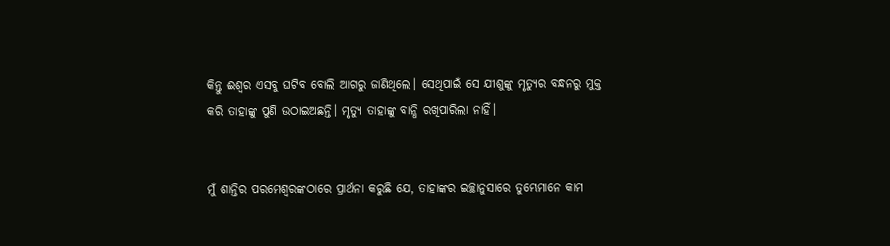କିନ୍ତୁ ଈଶ୍ୱର ଏସବୁ ଘଟିବ ବୋଲି ଆଗରୁ ଜାଣିଥିଲେ। ସେଥିପାଇଁ ସେ ଯୀଶୁଙ୍କୁ ମୃତ୍ୟୁର ବନ୍ଧନରୁ ମୁକ୍ତ କରି ତାହାଙ୍କୁ ପୁଣି ଉଠାଇଅଛନ୍ତି। ମୃତ୍ୟୁ ତାହାଙ୍କୁ ବାନ୍ଧି ରଖିପାରିଲା ନାହିଁ।


ମୁଁ ଶାନ୍ତିର ପରମେଶ୍ୱରଙ୍କଠାରେ ପ୍ରାର୍ଥନା କରୁଛି ଯେ, ତାହାଙ୍କର ଇଚ୍ଛାନୁସାରେ ତୁମ୍ଭେମାନେ କାମ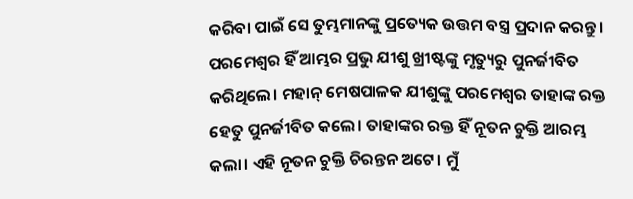କରିବା ପାଇଁ ସେ ତୁମ୍ଭମାନଙ୍କୁ ପ୍ରତ୍ୟେକ ଉତ୍ତମ ବସ୍ତ୍ର ପ୍ରଦାନ କରନ୍ତୁ। ପରମେଶ୍ୱର ହିଁ ଆମ୍ଭର ପ୍ରଭୁ ଯୀଶୁ ଖ୍ରୀଷ୍ଟଙ୍କୁ ମୃତ୍ୟୁରୁ ପୁନର୍ଜୀବିତ କରିଥିଲେ। ମହାନ୍ ମେଷପାଳକ ଯୀଶୁଙ୍କୁ ପରମେଶ୍ୱର ତାହାଙ୍କ ରକ୍ତ ହେତୁ ପୁନର୍ଜୀବିତ କଲେ। ତାହାଙ୍କର ରକ୍ତ ହିଁ ନୂତନ ଚୁକ୍ତି ଆରମ୍ଭ କଲା। ଏହି ନୂତନ ଚୁକ୍ତି ଚିରନ୍ତନ ଅଟେ। ମୁଁ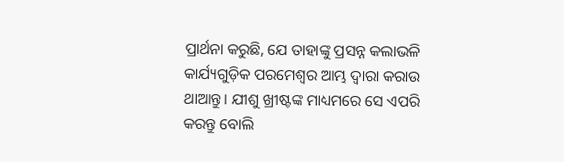ପ୍ରାର୍ଥନା କରୁଛି, ଯେ ତାହାଙ୍କୁ ପ୍ରସନ୍ନ କଲାଭଳି କାର୍ଯ୍ୟଗୁଡ଼ିକ ପରମେଶ୍ୱର ଆମ୍ଭ ଦ୍ୱାରା କରାଉ ଥାଆନ୍ତୁ। ଯୀଶୁ ଖ୍ରୀଷ୍ଟଙ୍କ ମାଧ୍ୟମରେ ସେ ଏପରି କରନ୍ତୁ ବୋଲି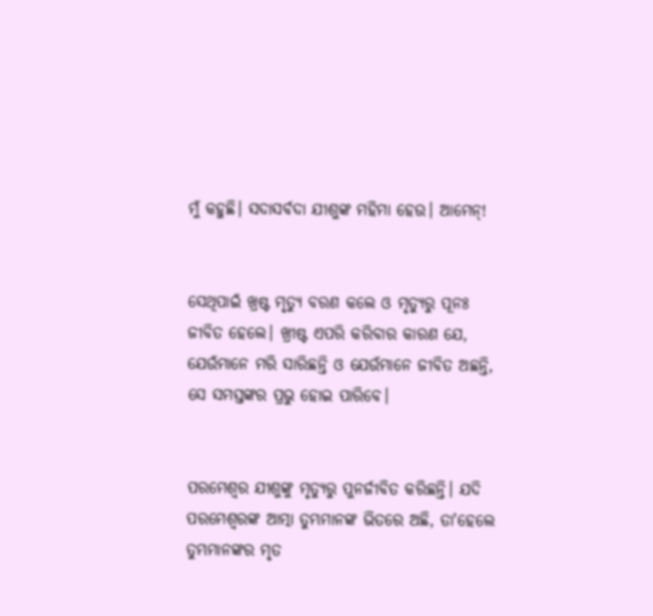ମୁଁ କହୁଛି। ସଦାସର୍ବଦା ଯୀଶୁଙ୍କ ମହିମା ହେଉ। ଆମେନ୍!


ସେଥିପାଇଁ ଖ୍ରଷ୍ଟ ମୃତ୍ୟୁ ବରଣ କଲେ ଓ ମୃତ୍ୟୁରୁ ପୂନଃ ଜୀବିତ ହେଲେ। ଖ୍ରୀଷ୍ଟ ଏପରି କରିବାର କାରଣ ଯେ, ଯେଉଁମାନେ ମରି ସାରିଛନ୍ତି ଓ ଯେଉଁମାନେ ଜୀବିତ ଅଛନ୍ତି, ସେ ସମସ୍ତଙ୍କର ପ୍ରଭୁ ହୋଇ ପାରିବେ।


ପରମେଶ୍ୱର ଯୀଶୁଙ୍କୁ ମୃତ୍ୟୁରୁ ପୁନର୍ଜୀବିତ କରିଛନ୍ତି। ଯଦି ପରମେଶ୍ୱରଙ୍କ ଆତ୍ମା ତୁମ୍ଭମାନଙ୍କ ଭିତରେ ଅଛି, ତା'ହେଲେ ତୁମ୍ଭମାନଙ୍କର ମୃତ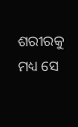ଶରୀରକୁ ମଧ୍ୟ ସେ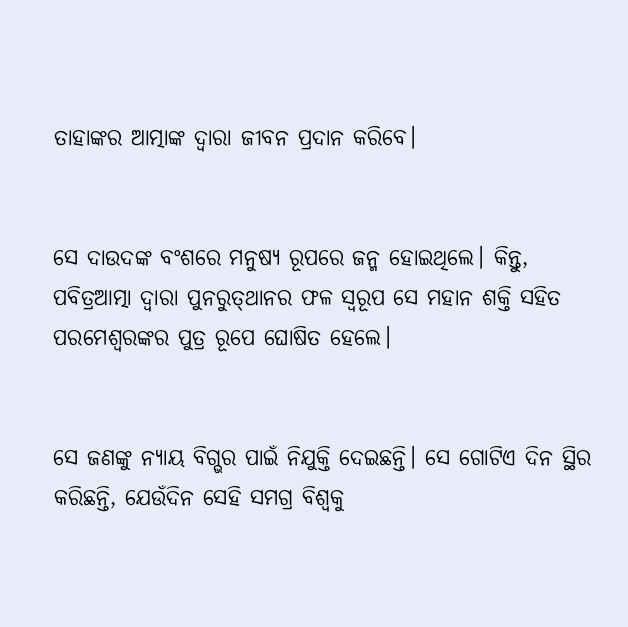ତାହାଙ୍କର ଆତ୍ମାଙ୍କ ଦ୍ୱାରା ଜୀବନ ପ୍ରଦାନ କରିବେ।


ସେ ଦାଉଦଙ୍କ ବଂଶରେ ମନୁଷ୍ୟ ରୂପରେ ଜନ୍ମ ହୋଇଥିଲେ। କିନ୍ତୁ, ପବିତ୍ରଆତ୍ମା ଦ୍ୱାରା ପୁନରୁତ୍‌‌ଥାନର ଫଳ ସ୍ୱରୂପ ସେ ମହାନ ଶକ୍ତି ସହିତ ପରମେଶ୍ୱରଙ୍କର ପୁତ୍ର ରୂପେ ଘୋଷିତ ହେଲେ।


ସେ ଜଣଙ୍କୁ ନ୍ୟାୟ ବିଗ୍ଭର ପାଇଁ ନିଯୁକ୍ତି ଦେଇଛନ୍ତି। ସେ ଗୋଟିଏ ଦିନ ସ୍ଥିର କରିଛନ୍ତି, ଯେଉଁଦିନ ସେହି ସମଗ୍ର ବିଶ୍ୱକୁ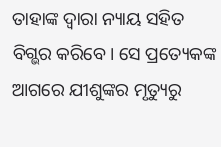ତାହାଙ୍କ ଦ୍ୱାରା ନ୍ୟାୟ ସହିତ ବିଗ୍ଭର କରିବେ। ସେ ପ୍ରତ୍ୟେକଙ୍କ ଆଗରେ ଯୀଶୁଙ୍କର ମୃତ୍ୟୁରୁ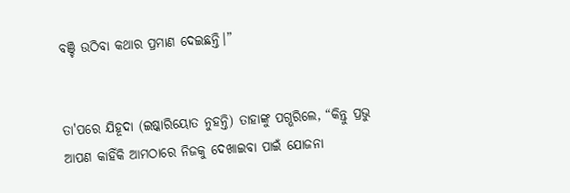ବଞ୍ଚି ଉଠିବା କଥାର ପ୍ରମାଣ ଦେଇଛନ୍ତି।”


ତା'ପରେ ଯିହୂଦା (ଇଷ୍କାରିୟୋତ ନୁହନ୍ତି) ତାହାଙ୍କୁ ପଗ୍ଭରିଲେ, “କିନ୍ତୁ ପ୍ରଭୁ ଆପଣ କାହିଁକି ଆମଠାରେ ନିଜକୁ ଦେଖାଇବା ପାଇଁ ଯୋଜନା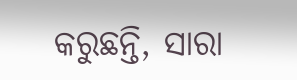କରୁଛନ୍ତି, ସାରା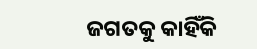ଜଗତକୁ କାହିଁକି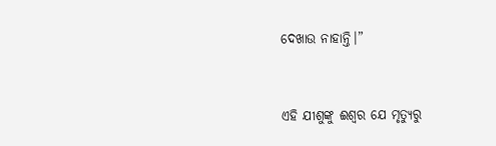ଦେଖାଉ ନାହାନ୍ତି।”


ଏହି ଯୀଶୁଙ୍କୁ ଈଶ୍ୱର ଯେ ମୃତ୍ୟୁରୁ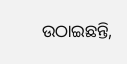ଉଠାଇଛନ୍ତି,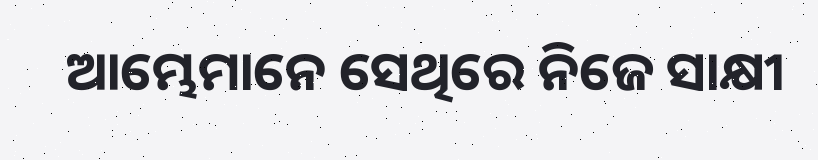ଆମ୍ଭେମାନେ ସେଥିରେ ନିଜେ ସାକ୍ଷୀ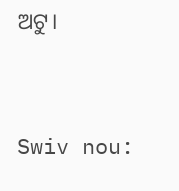ଅଟୁ।


Swiv nou: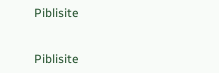Piblisite


Piblisite